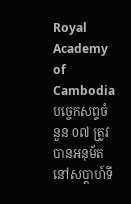Royal Academy of Cambodia
បច្ចេកសព្ទចំនួន 0៧ ត្រូវបានអនុម័ត នៅសប្តាហ៍ទី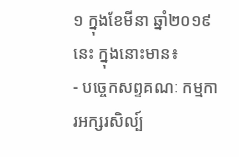១ ក្នុងខែមីនា ឆ្នាំ២០១៩នេះ ក្នុងនោះមាន៖
- បច្ចេកសព្ទគណៈ កម្មការអក្សរសិល្ប៍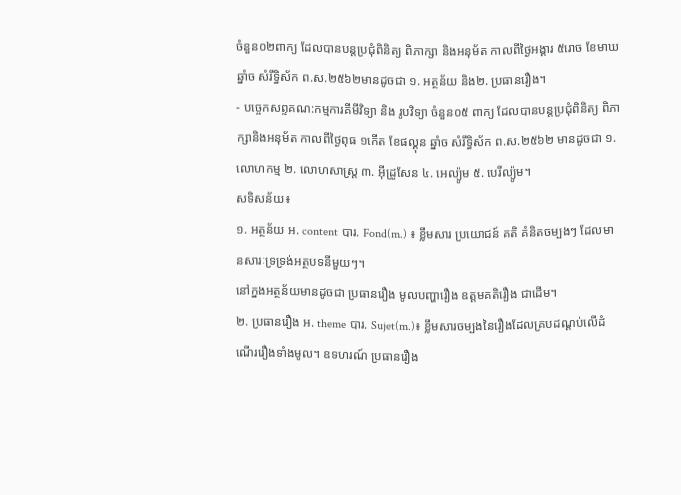ចំនួន០២ពាក្យ ដែលបានបន្តប្រជុំពិនិត្យ ពិភាក្សា និងអនុម័ត កាលពីថ្ងៃអង្គារ ៥រោច ខែមាឃ ឆ្នាំច សំរឹទ្ធិស័ក ព.ស.២៥៦២មានដូចជា ១. អត្ថន័យ និង២. ប្រធានរឿង។
- បច្ចេកសព្ទគណ:កម្មការគីមីវិទ្យា និង រូបវិទ្យា ចំនួន០៥ ពាក្យ ដែលបានបន្តប្រជុំពិនិត្យ ពិភាក្សានិងអនុម័ត កាលពីថ្ងៃពុធ ១កើត ខែផល្គុន ឆ្នាំច សំរឹទ្ធិស័ក ព.ស.២៥៦២ មានដូចជា ១. លោហកម្ម ២. លោហសាស្ត្រ ៣. អ៊ីដ្រូសែន ៤. អេល្យ៉ូម ៥. បេរីល្យ៉ូម។
សទិសន័យ៖
១. អត្ថន័យ អ. content បារ. Fond(m.) ៖ ខ្លឹមសារ ប្រយោជន៍ គតិ គំនិតចម្បងៗ ដែលមានសារៈទ្រទ្រង់អត្ថបទនីមួយៗ។
នៅក្នងអត្ថន័យមានដូចជា ប្រធានរឿង មូលបញ្ហារឿង ឧត្តមគតិរឿង ជាដើម។
២. ប្រធានរឿង អ. theme បារ. Sujet(m.)៖ ខ្លឹមសារចម្បងនៃរឿងដែលគ្របដណ្តប់លើដំណើររឿងទាំងមូល។ ឧទហរណ៍ ប្រធានរឿង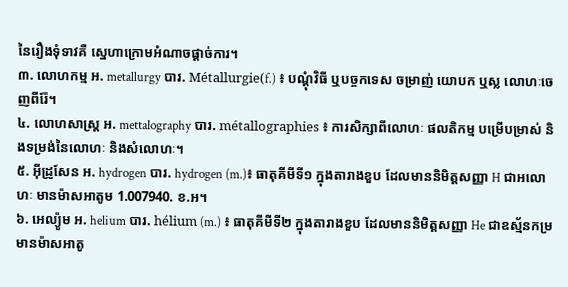នៃរឿងទុំទាវគឺ ស្នេហាក្រោមអំណាចផ្តាច់ការ។
៣. លោហកម្ម អ. metallurgy បារ. Métallurgie(f.) ៖ បណ្តុំវិធី ឬបច្ចកទេស ចម្រាញ់ យោបក ឬស្ល លោហៈចេញពីរ៉ែ។
៤. លោហសាស្ត្រ អ. mettalography បារ. métallographies ៖ ការសិក្សាពីលោហៈ ផលតិកម្ម បម្រើបម្រាស់ និងទម្រង់នៃលោហៈ និងសំលោហៈ។
៥. អ៊ីដ្រូសែន អ. hydrogen បារ. hydrogen (m.)៖ ធាតុគីមីទី១ ក្នុងតារាងខួប ដែលមាននិមិត្តសញ្ញា H ជាអលោហៈ មានម៉ាសអាតូម 1.007940. ខ.អ។
៦. អេល្យ៉ូម អ. helium បារ. hélium (m.) ៖ ធាតុគីមីទី២ ក្នុងតារាងខួប ដែលមាននិមិត្តសញ្ញា He ជាឧស្ម័នកម្រ មានម៉ាសអាតូ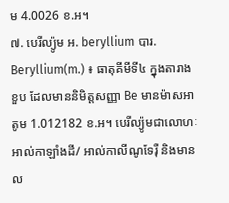ម 4.0026 ខ.អ។
៧. បេរីល្យ៉ូម អ. beryllium បារ. Beryllium(m.) ៖ ធាតុគីមីទី៤ ក្នុងតារាងខួប ដែលមាននិមិត្តសញ្ញា Be មានម៉ាសអាតូម 1.012182 ខ.អ។ បេរីល្យ៉ូមជាលោហៈអាល់កាឡាំងដី/ អាល់កាលីណូទែរ៉ឺ និងមានល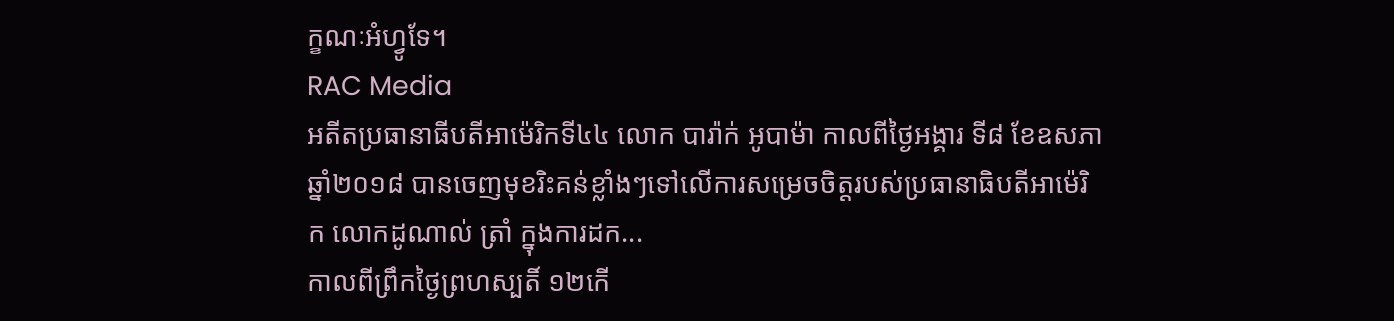ក្ខណៈអំហ្វូទែ។
RAC Media
អតីតប្រធានាធីបតីអាម៉េរិកទី៤៤ លោក បារ៉ាក់ អូបាម៉ា កាលពីថ្ងៃអង្គារ ទី៨ ខែឧសភា ឆ្នាំ២០១៨ បានចេញមុខរិះគន់ខ្លាំងៗទៅលើការសម្រេចចិត្តរបស់ប្រធានាធិបតីអាម៉េរិក លោកដូណាល់ ត្រាំ ក្នុងការដក...
កាលពីព្រឹកថ្ងៃព្រហស្បតិ៍ ១២កើ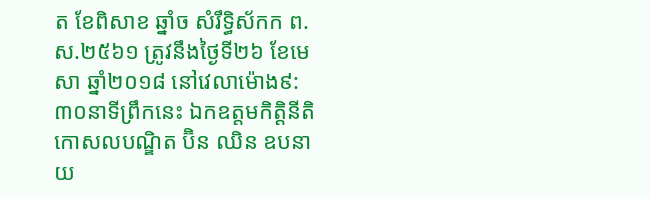ត ខែពិសាខ ឆ្នាំច សំរឹទ្ធិស័កក ព.ស.២៥៦១ ត្រូវនឹងថ្ងៃទី២៦ ខែមេសា ឆ្នាំ២០១៨ នៅវេលាម៉ោង៩:៣០នាទីព្រឹកនេះ ឯកឧត្តមកិត្តិនីតិកោសលបណ្ឌិត ប៊ិន ឈិន ឧបនាយ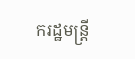ករដ្ឋមន្ត្រី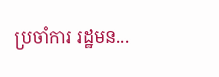ប្រចាំការ រដ្ឋមន...